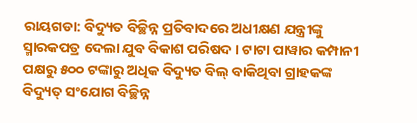ରାୟଗଡା: ବିଦ୍ୟୁତ ବିଚ୍ଛିନ୍ନ ପ୍ରତିବାଦରେ ଅଧୀକ୍ଷଣ ଯନ୍ତ୍ରୀଙ୍କୁ ସ୍ମାରକପତ୍ର ଦେଲା ଯୁବ ବିକାଶ ପରିଷଦ । ଟାଟା ପାୱାର କମ୍ପାନୀ ପକ୍ଷରୁ ୫୦୦ ଟଙ୍କାରୁ ଅଧିକ ବିଦ୍ୟୁତ ବିଲ୍ ବାକିଥିବା ଗ୍ରାହକଙ୍କ ବିଦ୍ୟୁତ୍ ସଂଯୋଗ ବିଚ୍ଛିନ୍ନ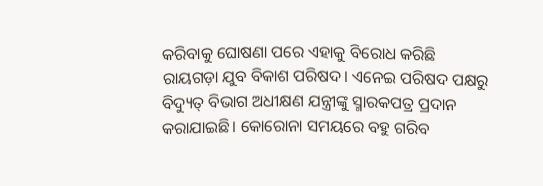କରିବାକୁ ଘୋଷଣା ପରେ ଏହାକୁ ବିରୋଧ କରିଛି ରାୟଗଡ଼ା ଯୁବ ବିକାଶ ପରିଷଦ। ଏନେଇ ପରିଷଦ ପକ୍ଷରୁ ବିଦ୍ୟୁତ୍ ବିଭାଗ ଅଧୀକ୍ଷଣ ଯନ୍ତ୍ରୀଙ୍କୁ ସ୍ମାରକପତ୍ର ପ୍ରଦାନ କରାଯାଇଛି। କୋରୋନା ସମୟରେ ବହୁ ଗରିବ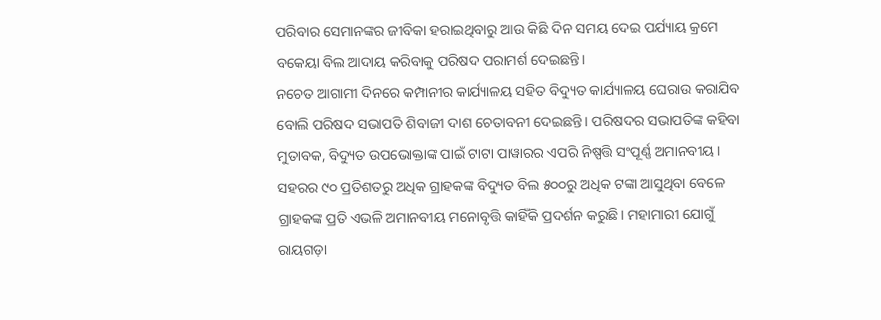ପରିବାର ସେମାନଙ୍କର ଜୀବିକା ହରାଇଥିବାରୁ ଆଉ କିଛି ଦିନ ସମୟ ଦେଇ ପର୍ଯ୍ୟାୟ କ୍ରମେ ବକେୟା ବିଲ ଆଦାୟ କରିବାକୁ ପରିଷଦ ପରାମର୍ଶ ଦେଇଛନ୍ତି।
ନଚେତ ଆଗାମୀ ଦିନରେ କମ୍ପାନୀର କାର୍ଯ୍ୟାଳୟ ସହିତ ବିଦ୍ୟୁତ କାର୍ଯ୍ୟାଳୟ ଘେରାଉ କରାଯିବ ବୋଲି ପରିଷଦ ସଭାପତି ଶିବାଜୀ ଦାଶ ଚେତାବନୀ ଦେଇଛନ୍ତି। ପରିଷଦର ସଭାପତିଙ୍କ କହିବା ମୁତାବକ, ବିଦ୍ୟୁତ ଉପଭୋକ୍ତାଙ୍କ ପାଇଁ ଟାଟା ପାୱାରର ଏପରି ନିଷ୍ପତ୍ତି ସଂପୂର୍ଣ୍ଣ ଅମାନବୀୟ । ସହରର ୯୦ ପ୍ରତିଶତରୁ ଅଧିକ ଗ୍ରାହକଙ୍କ ବିଦ୍ୟୁତ ବିଲ ୫୦୦ରୁ ଅଧିକ ଟଙ୍କା ଆସୁଥିବା ବେଳେ ଗ୍ରାହକଙ୍କ ପ୍ରତି ଏଭଳି ଅମାନବୀୟ ମନୋବୃତ୍ତି କାହିଁକି ପ୍ରଦର୍ଶନ କରୁଛି। ମହାମାରୀ ଯୋଗୁଁ ରାୟଗଡ଼ା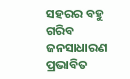ସହରର ବହୁ ଗରିବ ଜନସାଧାରଣ ପ୍ରଭାବିତ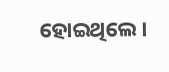ହୋଇଥିଲେ।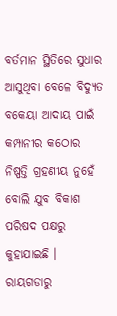ବର୍ତମାନ ସ୍ଥିତିରେ ସୁଧାର ଆସୁଥିବା ବେଳେ ବିଦ୍ୟୁତ ବକେୟା ଆଦାୟ ପାଇଁ କମ୍ପାନୀର କଠୋର ନିଷ୍ପତ୍ତି ଗ୍ରହଣୀୟ ନୁହେଁ ବୋଲି ଯୁବ ବିକାଶ ପରିଷଦ ପକ୍ଷରୁ କୁହାଯାଇଛି ।
ରାୟଗଡାରୁ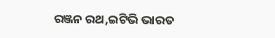ରଞ୍ଜନ ରଥ,ଇଟିଭି ଭାରତ